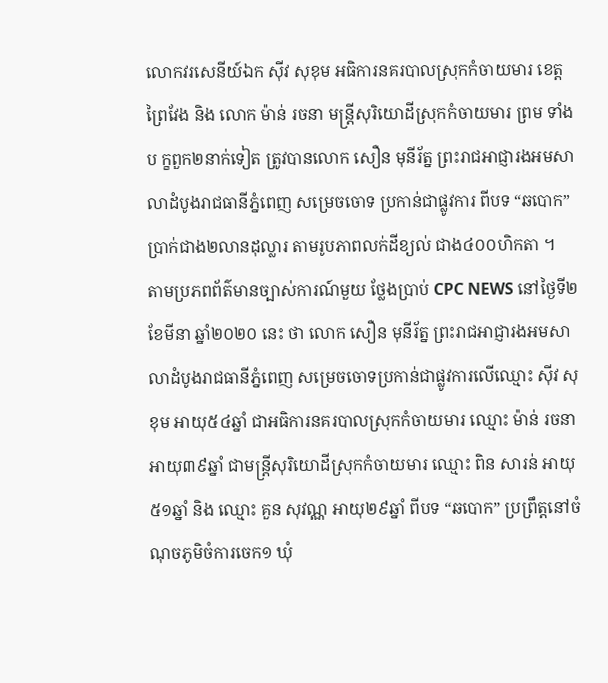លោកវរសេនីយ៍ឯក ស៊ីវ សុខុម អធិការនគរបាលស្រុកកំចាយមារ ខេត្តព្រៃវែង និង លោក ម៉ាន់ រចនា មន្ត្រីសុរិយោដីស្រុកកំចាយមារ ព្រម ទាំងប ក្ខពួក២នាក់ទៀត ត្រូវបានលោក សឿន មុនីរ័ត្ន ព្រះរាជអាជ្ញារងអមសាលាដំបូងរាជធានីភ្នំពេញ សម្រេចចោទ ប្រកាន់ជាផ្លូវការ ពីបទ “ឆបោក” ប្រាក់ជាង២លានដុល្លារ តាមរូបភាពលក់ដីខ្យល់ ជាង៤០០ហិកតា ។
តាមប្រភពព័ត៌មានច្បាស់ការណ៍មួយ ថ្លែងប្រាប់ CPC NEWS នៅថ្ងៃទី២ ខែមីនា ឆ្នាំ២០២០ នេះ ថា លោក សឿន មុនីរ័ត្ន ព្រះរាជអាជ្ញារងអមសាលាដំបូងរាជធានីភ្នំពេញ សម្រេចចោទប្រកាន់ជាផ្លូវការលើឈ្មោះ ស៊ីវ សុខុម អាយុ៥៤ឆ្នាំ ជាអធិការនគរបាលស្រុកកំចាយមារ ឈ្មោះ ម៉ាន់ រចនា អាយុ៣៩ឆ្នាំ ជាមន្ត្រីសុរិយោដីស្រុកកំចាយមារ ឈ្មោះ ពិន សារន់ អាយុ៥១ឆ្នាំ និង ឈ្មោះ គួន សុវណ្ណ អាយុ២៩ឆ្នាំ ពីបទ “ឆបោក” ប្រព្រឹត្តនៅចំណុចភូមិចំការចេក១ ឃុំ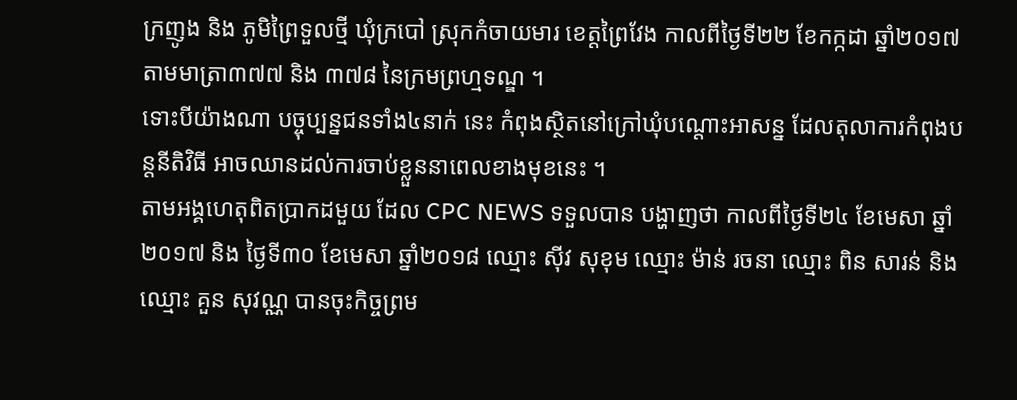ក្រញូង និង ភូមិព្រៃទួលថ្មី ឃុំក្របៅ ស្រុកកំចាយមារ ខេត្តព្រៃវែង កាលពីថ្ងៃទី២២ ខែកក្កដា ឆ្នាំ២០១៧ តាមមាត្រា៣៧៧ និង ៣៧៨ នៃក្រមព្រហ្មទណ្ឌ ។
ទោះបីយ៉ាងណា បច្ចុប្បន្នជនទាំង៤នាក់ នេះ កំពុងស្ថិតនៅក្រៅឃុំបណ្តោះអាសន្ន ដែលតុលាការកំពុងបន្តនីតិវិធី អាចឈានដល់ការចាប់ខ្លួននាពេលខាងមុខនេះ ។
តាមអង្គហេតុពិតប្រាកដមួយ ដែល CPC NEWS ទទួលបាន បង្ហាញថា កាលពីថ្ងៃទី២៤ ខែមេសា ឆ្នាំ២០១៧ និង ថ្ងៃទី៣០ ខែមេសា ឆ្នាំ២០១៨ ឈ្មោះ ស៊ីវ សុខុម ឈ្មោះ ម៉ាន់ រចនា ឈ្មោះ ពិន សារន់ និង ឈ្មោះ គួន សុវណ្ណ បានចុះកិច្ចព្រម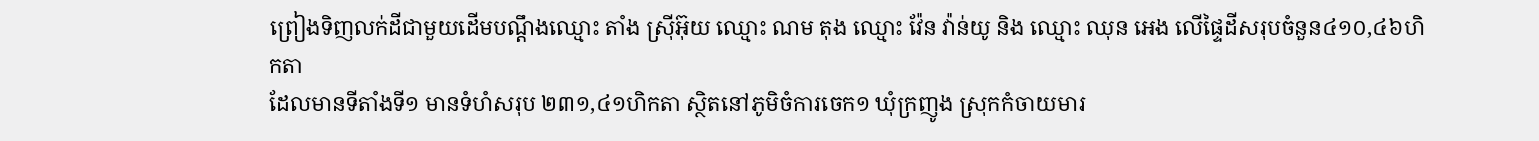ព្រៀងទិញលក់ដីជាមួយដើមបណ្តឹងឈ្មោះ តាំង ស្រ៊ីអ៊ុយ ឈ្មោះ ណម តុង ឈ្មោះ វ៉ែន វ៉ាន់យូ និង ឈ្មោះ ឈុន អេង លើផ្ទៃដីសរុបចំនួន៤១០,៤៦ហិកតា
ដែលមានទីតាំងទី១ មានទំហំសរុប ២៣១,៤១ហិកតា ស្ថិតនៅភូមិចំការចេក១ ឃុំក្រញូង ស្រុកកំចាយមារ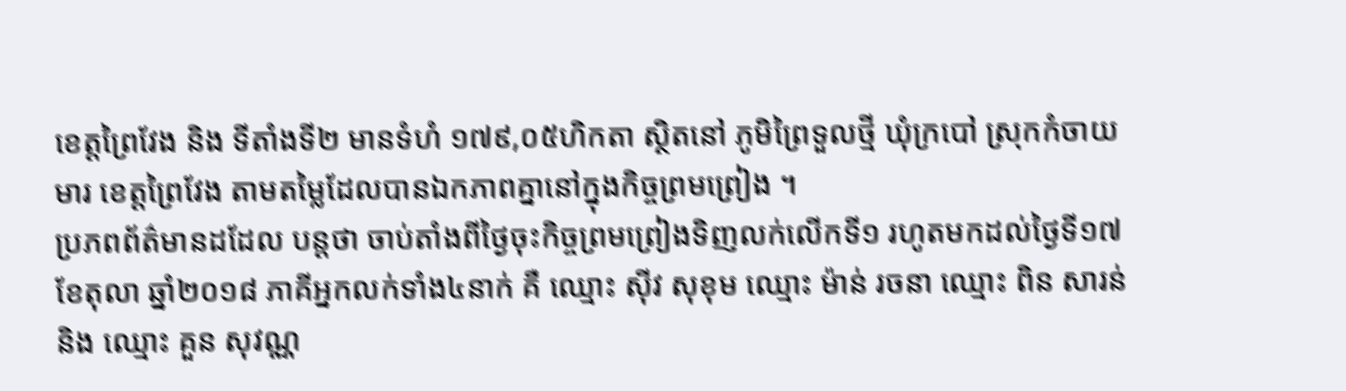ខេត្តព្រៃវែង និង ទីតាំងទី២ មានទំហំ ១៧៩,០៥ហិកតា ស្ថិតនៅ ភូមិព្រៃទួលថ្មី ឃុំក្របៅ ស្រុកកំចាយមារ ខេត្តព្រៃវែង តាមតម្លៃដែលបានឯកភាពគ្នានៅក្នុងកិច្ចព្រមព្រៀង ។
ប្រភពព័ត៌មានដដែល បន្តថា ចាប់តាំងពីថ្ងៃចុះកិច្ចព្រមព្រៀងទិញលក់លើកទី១ រហូតមកដល់ថ្ងៃទី១៧ ខែតុលា ឆ្នាំ២០១៨ ភាគីអ្នកលក់ទាំង៤នាក់ គឺ ឈ្មោះ ស៊ីវ សុខុម ឈ្មោះ ម៉ាន់ រចនា ឈ្មោះ ពិន សារន់ និង ឈ្មោះ គួន សុវណ្ណ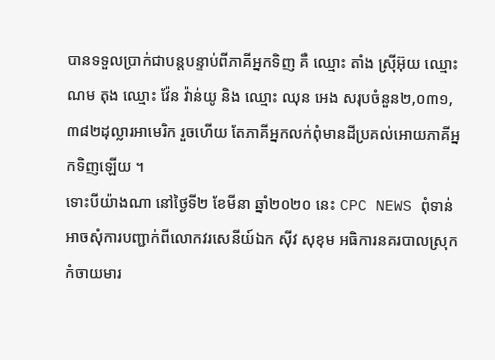បានទទួលប្រាក់ជាបន្តបន្ទាប់ពីភាគីអ្នកទិញ គឺ ឈ្មោះ តាំង ស្រ៊ីអ៊ុយ ឈ្មោះ ណម តុង ឈ្មោះ វ៉ែន វ៉ាន់យូ និង ឈ្មោះ ឈុន អេង សរុបចំនួន២,០៣១,៣៨២ដុល្លារអាមេរិក រួចហើយ តែភាគីអ្នកលក់ពុំមានដីប្រគល់អោយភាគីអ្នកទិញឡើយ ។
ទោះបីយ៉ាងណា នៅថ្ងៃទី២ ខែមីនា ឆ្នាំ២០២០ នេះ CPC NEWS ពុំទាន់អាចសុំការបញ្ជាក់ពីលោកវរសេនីយ៍ឯក ស៊ីវ សុខុម អធិការនគរបាលស្រុកកំចាយមារ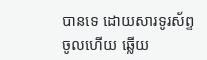បានទេ ដោយសារទូរស័ព្ទចូលហើយ ឆ្លើយ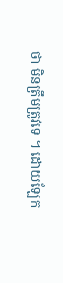ថា មិនត្រឹមត្រូវទេ ។ ដោយឡែក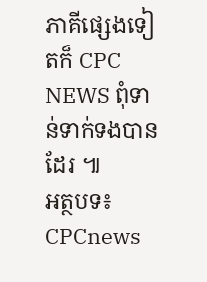ភាគីផ្សេងទៀតក៏ CPC NEWS ពុំទាន់ទាក់ទងបានដែរ ៕
អត្ថបទ៖ CPCnews